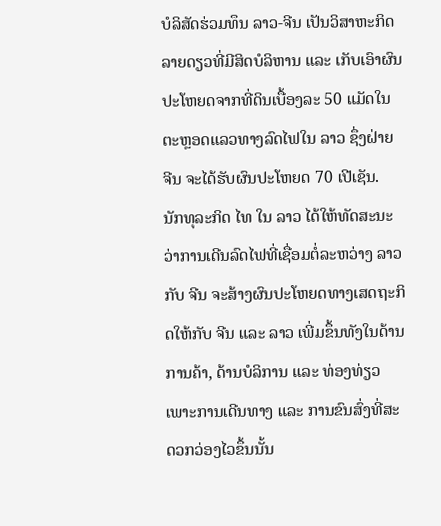ບໍລິສັດຮ່ວມທຶນ ລາວ-ຈີນ ເປັນວິສາຫະກິດລາຍດຽວທີ່ມີສິດບໍລິຫານ ແລະ ເກັບເອົາຜົນປະໂຫຍດຈາກທີ່ດິນເບື້ອງລະ 50 ແມັດໃນຕະຫຼອດແລວທາງລົດໄຟໃນ ລາວ ຊຶ່ງຝ່າຍ ຈີນ ຈະໄດ້ຮັບຜົນປະໂຫຍດ 70 ເປີເຊັນ.
ນັກທຸລະກິດ ໄທ ໃນ ລາວ ໄດ້ໃຫ້ທັດສະນະວ່າການເດີນລົດໄຟທີ່ເຊື່ອມຕໍ່ລະຫວ່າງ ລາວ ກັບ ຈີນ ຈະສ້າງຜົນປະໂຫຍດທາງເສດຖະກິດໃຫ້ກັບ ຈີນ ແລະ ລາວ ເພີ່ມຂຶ້ນທັງໃນດ້ານການຄ້າ, ດ້ານບໍລິການ ແລະ ທ່ອງທ່ຽວເພາະການເດີນທາງ ແລະ ການຂົນສົ່ງທີ່ສະດວກວ່ອງໄວຂຶ້ນນັ້ນ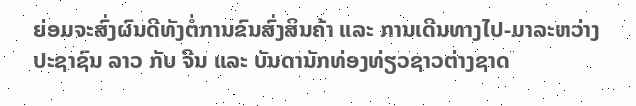ຍ່ອມຈະສົ່ງຜົນດີທັງຕໍ່ການຂົນສົ່ງສິນຄ້າ ແລະ ການເດີນທາງໄປ-ມາລະຫວ່າງປະຊາຊົນ ລາວ ກັບ ຈີນ ແລະ ບັນດານັກທ່ອງທ່ຽວຊາວຕ່າງຊາດ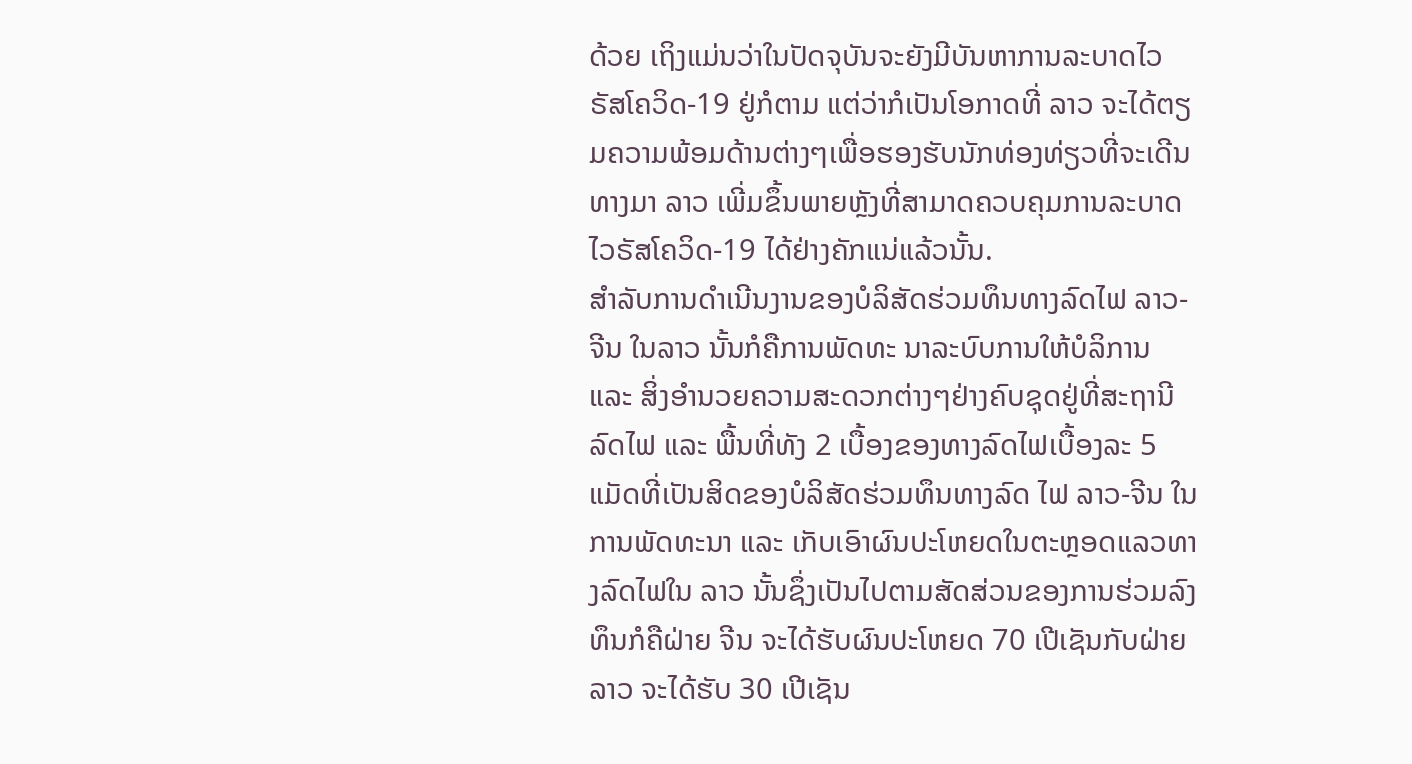ດ້ວຍ ເຖິງແມ່ນວ່າໃນປັດຈຸບັນຈະຍັງມີບັນຫາການລະບາດໄວຣັສໂຄວິດ-19 ຢູ່ກໍຕາມ ແຕ່ວ່າກໍເປັນໂອກາດທີ່ ລາວ ຈະໄດ້ຕຽມຄວາມພ້ອມດ້ານຕ່າງໆເພື່ອຮອງຮັບນັກທ່ອງທ່ຽວທີ່ຈະເດີນທາງມາ ລາວ ເພີ່ມຂຶ້ນພາຍຫຼັງທີ່ສາມາດຄວບຄຸມການລະບາດໄວຣັສໂຄວິດ-19 ໄດ້ຢ່າງຄັກແນ່ແລ້ວນັ້ນ.
ສຳລັບການດຳເນີນງານຂອງບໍລິສັດຮ່ວມທຶນທາງລົດໄຟ ລາວ-ຈີນ ໃນລາວ ນັ້ນກໍຄືການພັດທະ ນາລະບົບການໃຫ້ບໍລິການ ແລະ ສິ່ງອຳນວຍຄວາມສະດວກຕ່າງໆຢ່າງຄົບຊຸດຢູ່ທີ່ສະຖານີລົດໄຟ ແລະ ພື້ນທີ່ທັງ 2 ເບື້ອງຂອງທາງລົດໄຟເບື້ອງລະ 5 ແມັດທີ່ເປັນສິດຂອງບໍລິສັດຮ່ວມທຶນທາງລົດ ໄຟ ລາວ-ຈີນ ໃນການພັດທະນາ ແລະ ເກັບເອົາຜົນປະໂຫຍດໃນຕະຫຼອດແລວທາງລົດໄຟໃນ ລາວ ນັ້ນຊຶ່ງເປັນໄປຕາມສັດສ່ວນຂອງການຮ່ວມລົງທຶນກໍຄືຝ່າຍ ຈີນ ຈະໄດ້ຮັບຜົນປະໂຫຍດ 70 ເປີເຊັນກັບຝ່າຍ ລາວ ຈະໄດ້ຮັບ 30 ເປີເຊັນ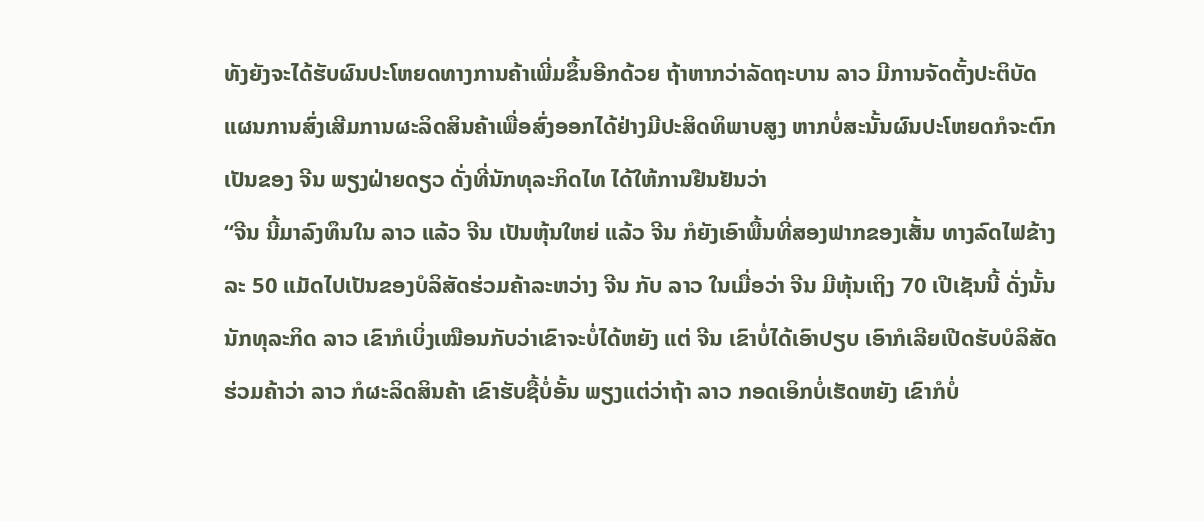ທັງຍັງຈະໄດ້ຮັບຜົນປະໂຫຍດທາງການຄ້າເພີ່ມຂຶ້ນອີກດ້ວຍ ຖ້າຫາກວ່າລັດຖະບານ ລາວ ມີການຈັດຕັ້ງປະຕິບັດແຜນການສົ່ງເສີມການຜະລິດສິນຄ້າເພື່ອສົ່ງອອກໄດ້ຢ່າງມີປະສິດທິພາບສູງ ຫາກບໍ່ສະນັ້ນຜົນປະໂຫຍດກໍຈະຕົກເປັນຂອງ ຈີນ ພຽງຝ່າຍດຽວ ດັ່ງທີ່ນັກທຸລະກິດໄທ ໄດ້ໃຫ້ການຢືນຢັນວ່າ
“ຈີນ ນີ້ມາລົງທຶນໃນ ລາວ ແລ້ວ ຈີນ ເປັນຫຸ້ນໃຫຍ່ ແລ້ວ ຈີນ ກໍຍັງເອົາພື້ນທີ່ສອງຟາກຂອງເສັ້ນ ທາງລົດໄຟຂ້າງລະ 50 ແມັດໄປເປັນຂອງບໍລິສັດຮ່ວມຄ້າລະຫວ່າງ ຈີນ ກັບ ລາວ ໃນເມື່ອວ່າ ຈີນ ມີຫຸ້ນເຖິງ 70 ເປີເຊັນນີ້ ດັ່ງນັ້ນນັກທຸລະກິດ ລາວ ເຂົາກໍເບິ່ງເໝືອນກັບວ່າເຂົາຈະບໍ່ໄດ້ຫຍັງ ແຕ່ ຈີນ ເຂົາບໍ່ໄດ້ເອົາປຽບ ເອົາກໍເລີຍເປີດຮັບບໍລິສັດຮ່ວມຄ້າວ່າ ລາວ ກໍຜະລິດສິນຄ້າ ເຂົາຮັບຊື້ບໍ່ອັ້ນ ພຽງແຕ່ວ່າຖ້າ ລາວ ກອດເອິກບໍ່ເຮັດຫຍັງ ເຂົາກໍບໍ່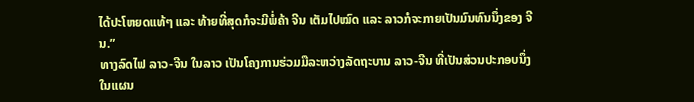ໄດ້ປະໂຫຍດແທ້ໆ ແລະ ທ້າຍທີ່ສຸດກໍຈະມີພໍ່ຄ້າ ຈີນ ເຕັມໄປໝົດ ແລະ ລາວກໍຈະກາຍເປັນມົນທົນນຶ່ງຂອງ ຈີນ.”
ທາງລົດໄຟ ລາວ-ຈີນ ໃນລາວ ເປັນໂຄງການຮ່ວມມືລະຫວ່າງລັດຖະບານ ລາວ-ຈີນ ທີ່ເປັນສ່ວນປະກອບນຶ່ງໃນແຜນ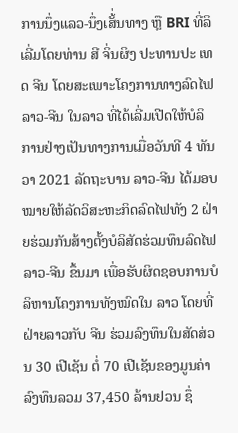ການນຶ່ງແລວ-ນຶ່ງເສັ້່ນທາງ ຫຼື BRI ທີ່ລິເລີ່ມໂດຍທ່ານ ສີ ຈິ່ນຜິງ ປະທານປະ ເທດ ຈີນ ໂດຍສະເພາະໂຄງການທາງລົດໄຟ ລາວ-ຈີນ ໃນລາວ ທີ່ໄດ້ເລີ່ມເປີດໃຫ້ບໍລິການຢ່າງເປັນທາງການເມື່ອວັນທີ 4 ທັນວາ 2021 ລັດຖະບານ ລາວ-ຈີນ ໄດ້ມອບໝາຍໃຫ້ລັດວິສະຫະກິດລົດໄຟທັງ 2 ຝ່າຍຮ່ວມກັນສ້າງຕັ້ງບໍລິສັດຮ່ວມທຶນລົດໄຟ ລາວ-ຈີນ ຂຶ້ນມາ ເພື່ອຮັບຜິດຊອບການບໍລິຫານໂຄງການທັງໝົດໃນ ລາວ ໂດຍທີ່ຝ່າຍລາວກັບ ຈີນ ຮ່ວມລົງທຶນໃນສັດສ່ວນ 30 ເປີເຊັນ ຕໍ່ 70 ເປີເຊັນຂອງມູນຄ່າລົງທຶນລວມ 37,450 ລ້ານຢວນ ຊຶ່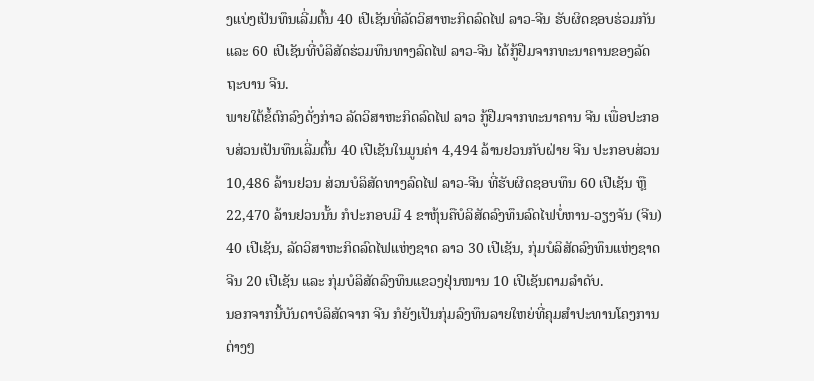ງແບ່ງເປັນທຶນເລີ່ມຕົ້ນ 40 ເປີເຊັນທີ່ລັດວິສາຫະກິດລົດໄຟ ລາວ-ຈີນ ຮັບຜິດຊອບຮ່ວມກັນ ແລະ 60 ເປີເຊັນທີ່ບໍລິສັດຮ່ວມທຶນທາງລົດໄຟ ລາວ-ຈີນ ໄດ້ກູ້ຢືມຈາກທະນາຄານຂອງລັດຖະບານ ຈີນ.
ພາຍໃຕ້ຂໍ້ຕົກລົງດັ່ງກ່າວ ລັດວິສາຫະກິດລົດໄຟ ລາວ ກູ້ຢືມຈາກທະນາຄານ ຈີນ ເພື່ອປະກອບສ່ວນເປັນທຶນເລີ່ມຕົ້ນ 40 ເປີເຊັນໃນມູນຄ່າ 4,494 ລ້ານຢວນກັບຝ່າຍ ຈີນ ປະກອບສ່ວນ 10,486 ລ້ານຢວນ ສ່ວນບໍລິສັດທາງລົດໄຟ ລາວ-ຈີນ ທີ່ຮັບຜິດຊອບທຶນ 60 ເປີເຊັນ ຫຼື 22,470 ລ້ານຢວນນັ້ນ ກໍປະກອບມີ 4 ຂາຫຸ້ນຄືບໍລິສັດລົງທຶນລົດໄຟບໍ່ຫານ-ວຽງຈັນ (ຈີນ) 40 ເປີເຊັນ, ລັດວິສາຫະກິດລົດໄຟແຫ່ງຊາດ ລາວ 30 ເປີເຊັນ, ກຸ່ມບໍລິສັດລົງທຶນແຫ່ງຊາດ ຈີນ 20 ເປີເຊັນ ແລະ ກຸ່ມບໍລິສັດລົງທຶນແຂວງຢຸ່ນໜານ 10 ເປີເຊັນຕາມລຳດັບ.
ນອກຈາກນີ້ບັນດາບໍລິສັດຈາກ ຈີນ ກໍຍັງເປັນກຸ່ມລົງທຶນລາຍໃຫຍ່ທີ່ຄຸມສຳປະທານໂຄງການຕ່າງໆ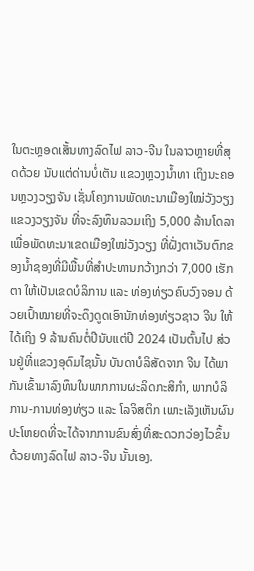ໃນຕະຫຼອດເສັ້ນທາງລົດໄຟ ລາວ-ຈີນ ໃນລາວຫຼາຍທີ່ສຸດດ້ວຍ ນັບແຕ່ດ່ານບໍ່ເຕັນ ແຂວງຫຼວງນໍ້າທາ ເຖິງນະຄອນຫຼວງວຽງຈັນ ເຊັ່ນໂຄງການພັດທະນາເມືອງໃໝ່ວັງວຽງ ແຂວງວຽງຈັນ ທີ່ຈະລົງທຶນລວມເຖິງ 5,000 ລ້ານໂດລາ ເພື່ອພັດທະນາເຂດເມືອງໃໝ່ວັງວຽງ ທີ່ຝັ່ງຕາເວັນຕົກຂອງນໍ້າຊອງທີ່ມີພື້ນທີ່ສຳປະທານກວ້າງກວ່າ 7,000 ເຮັກຕາ ໃຫ້ເປັນເຂດບໍລິການ ແລະ ທ່ອງທ່ຽວຄົບວົງຈອນ ດ້ວຍເປົ້າໝາຍທີ່ຈະດຶງດູດເອົານັກທ່ອງທ່ຽວຊາວ ຈີນ ໃຫ້ໄດ້ເຖິງ 9 ລ້ານຄົນຕໍ່ປີນັບແຕ່ປີ 2024 ເປັນຕົ້ນໄປ ສ່ວນຢູ່ທີ່ແຂວງອຸດົມໄຊນັ້ນ ບັນດາບໍລິສັດຈາກ ຈີນ ໄດ້ພາກັນເຂົ້າມາລົງທຶນໃນພາກການຜະລິດກະສິກຳ, ພາກບໍລິການ-ການທ່ອງທ່ຽວ ແລະ ໂລຈິສຕິກ ເພາະເລັງເຫັນຜົນປະໂຫຍດທີ່ຈະໄດ້ຈາກການຂົນສົ່ງທີ່ສະດວກວ່ອງໄວຂຶ້ນ ດ້ວຍທາງລົດໄຟ ລາວ-ຈີນ ນັ້ນເອງ.